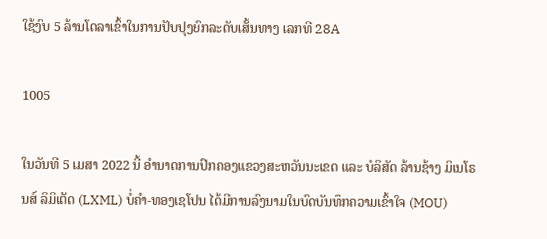ໃຊ້ງົບ 5 ລ້ານໂດລາເຂົ້າໃນການປັບປຸງຍົກລະດັບເສັ້ນທາງ ເລກທີ 28A

1005

ໃນວັນທີ 5 ເມສາ 2022 ນີ້ ອຳນາດການປົກຄອງແຂວງສະຫວັນນະເຂດ ແລະ ບໍລິສັດ ລ້ານຊ້າງ ມິເນໂຣນສ໌ ລິມິເຕັດ (LXML) ບໍ່ຄຳ-ທອງເຊໂປນ ໄດ້ມີການລົງນາມໃນບົດບັນທຶກຄວາມເຂົ້າໃຈ (MOU)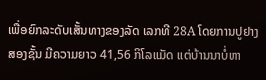ເພື່ອຍົກລະດັບເສັ້ນທາງຂອງລັດ ເລກທີ 28A ໂດຍການປູຢາງສອງຊັ້ນ ມີຄວາມຍາວ 41,56 ກິໂລແມັດ ແຕ່ບ້ານນາບໍ່ຫາ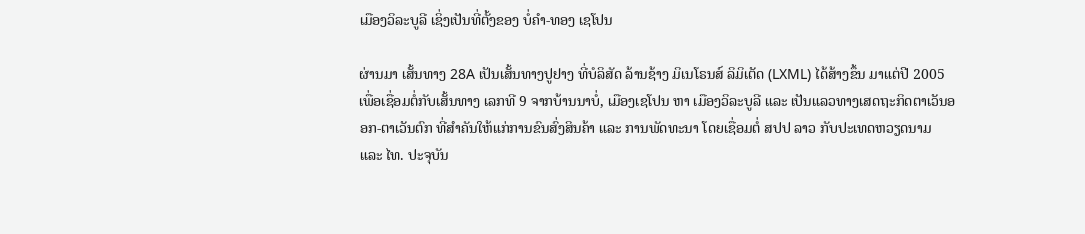ເມືອງວິລະບູລີ ເຊິ່ງເປັນທີ່ຕັ້ງຂອງ ບໍ່ຄຳ-ທອງ ເຊໂປນ

ຜ່ານມາ ເສັ້ນທາງ 28A ເປັນເສັ້ນທາງປູຢາງ ທີ່ບໍລິສັດ ລ້ານຊ້າງ ມິເນໂຣນສ໌ ລິມິເຕັດ (LXML) ໄດ້ສ້າງຂຶ້ນ ມາແຕ່ປີ 2005 ເພື່ອເຊື່ອມຕໍ່ກັບເສັ້ນທາງ ເລກທີ 9 ຈາກບ້ານນາບໍ່, ເມືອງເຊໂປນ ຫາ ເມືອງວິລະບູລີ ແລະ ເປັນແລວທາງເສດຖະກິດຕາເວັນອອກ-ຕາເວັນຕົກ ທີ່ສຳຄັນໃຫ້ແກ່ການຂົນສົ່ງສິນຄ້າ ແລະ ການພັດທະນາ ໂດຍເຊື່ອມຕໍ່ ສປປ ລາວ ກັບປະເທດຫວຽດນາມ ແລະ ໄທ. ປະຈຸບັນ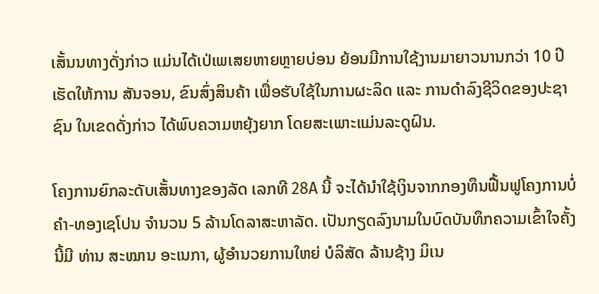ເສັ້ນນທາງດັ່ງກ່າວ ແມ່ນໄດ້ເປ່ເພເສຍຫາຍຫຼາຍບ່ອນ ຍ້ອນມີການໃຊ້ງານມາຍາວນານກວ່າ 10 ປີ ເຮັດໃຫ້ການ ສັນຈອນ, ຂົນສົ່ງສິນຄ້າ ເພື່ອຮັບໃຊ້ໃນການຜະລິດ ແລະ ການດຳລົງຊີວິດຂອງປະຊາຊົນ ໃນເຂດດັ່ງກ່າວ ໄດ້ພົບຄວາມຫຍຸ້ງຍາກ ໂດຍສະເພາະແມ່ນລະດູຝົນ.

ໂຄງການຍົກລະດັບເສັ້ນທາງຂອງລັດ ເລກທີ 28A ນີ້ ຈະໄດ້ນຳໃຊ້ເງິນຈາກກອງທຶນຟື້ນຟູໂຄງການບໍ່ຄຳ-ທອງເຊໂປນ ຈຳນວນ 5 ລ້ານໂດລາສະຫາລັດ. ເປັນກຽດລົງນາມໃນບົດບັນທຶກຄວາມເຂົ້າໃຈຄັ້ງນີ້ມີ ທ່ານ ສະໝານ ອະເນກາ, ຜູ້ອຳນວຍການໃຫຍ່ ບໍລິສັດ ລ້ານຊ້າງ ມິເນ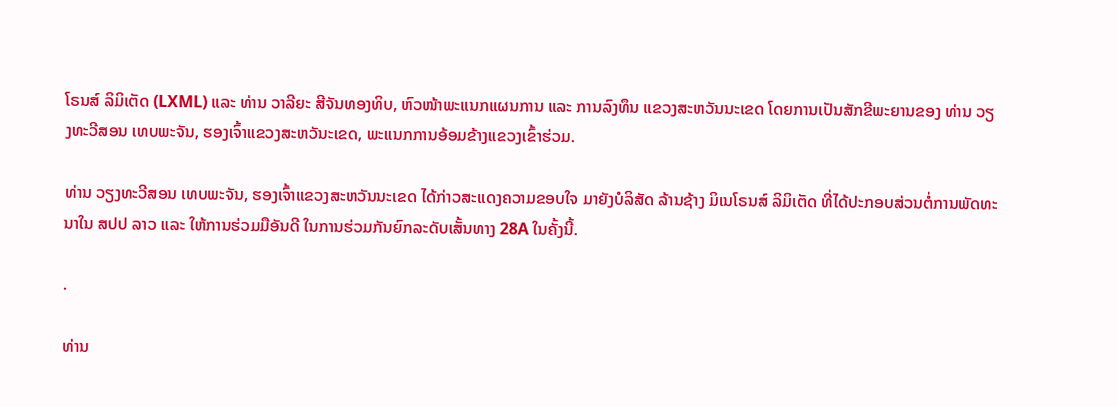ໂຣນສ໌ ລິມິເຕັດ (LXML) ແລະ ທ່ານ ວາລີຍະ ສີຈັນທອງທິບ, ຫົວໜ້າພະແນກແຜນການ ແລະ ການລົງທຶນ ແຂວງສະຫວັນນະເຂດ ໂດຍການເປັນສັກຂີພະຍານຂອງ ທ່ານ ວຽງທະວີສອນ ເທບພະຈັນ, ຮອງເຈົ້າແຂວງສະຫວັນະເຂດ, ພະແນກການອ້ອມຂ້າງແຂວງເຂົ້າຮ່ວມ.

ທ່ານ ວຽງທະວີສອນ ເທບພະຈັນ, ຮອງເຈົ້າແຂວງສະຫວັນນະເຂດ ໄດ້ກ່າວສະແດງຄວາມຂອບໃຈ ມາຍັງບໍລິສັດ ລ້ານຊ້າງ ມິເນໂຣນສ໌ ລິມິເຕັດ ທີ່ໄດ້ປະກອບສ່ວນຕໍ່ການພັດທະນາໃນ ສປປ ລາວ ແລະ ໃຫ້ການຮ່ວມມືອັນດີ ໃນການຮ່ວມກັນຍົກລະດັບເສັ້ນທາງ 28A ໃນຄັ້ງນີ້.

.

ທ່ານ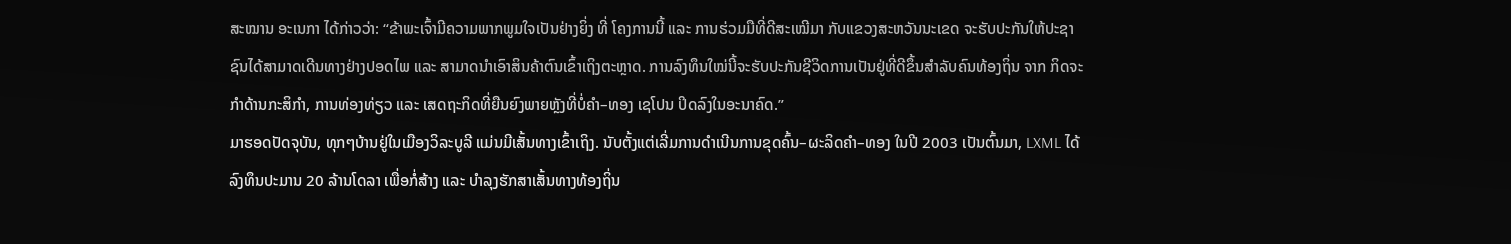ສະໝານ ອະເນກາ ໄດ້ກ່າວວ່າ: “ຂ້າພະເຈົ້າມີຄວາມພາກພູມໃຈເປັນຢ່າງຍິ່ງ ທີ່ ໂຄງການນີ້ ແລະ ການຮ່ວມມືທີ່ດີສະເໝີມາ ກັບແຂວງສະຫວັນນະເຂດ ຈະຮັບປະກັນໃຫ້ປະຊາຊົນໄດ້ສາມາດເດີນທາງຢ່າງປອດໄພ ແລະ ສາມາດນຳເອົາສິນຄ້າຕົນເຂົ້າເຖິງຕະຫຼາດ. ການລົງທຶນໃໝ່ນີ້ຈະຮັບປະກັນຊີວິດການເປັນຢູ່ທີ່ດີຂຶ້ນສຳລັບຄົນທ້ອງຖິ່ນ ຈາກ ກິດຈະກຳດ້ານກະສິກຳ, ການທ່ອງທ່ຽວ ແລະ ເສດຖະກິດທີ່ຍືນຍົງພາຍຫຼັງທີ່ບໍ່ຄຳ–ທອງ ເຊໂປນ ປິດລົງໃນອະນາຄົດ.”
ມາຮອດປັດຈຸບັນ, ທຸກໆບ້ານຢູ່ໃນເມືອງວິລະບູລີ ແມ່ນມີເສັ້ນທາງເຂົ້າເຖິງ. ນັບຕັ້ງແຕ່ເລີ່ມການດຳເນີນການຂຸດຄົ້ນ–ຜະລິດຄຳ–ທອງ ໃນປີ 2003 ເປັນຕົ້ນມາ, LXML ໄດ້ລົງທຶນປະມານ 20 ລ້ານໂດລາ ເພື່ອກໍ່ສ້າງ ແລະ ບຳລຸງຮັກສາເສັ້ນທາງທ້ອງຖິ່ນ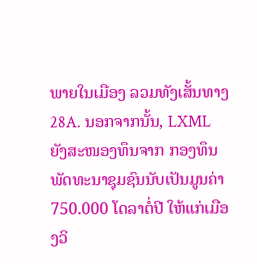ພາຍໃນເມືອງ ລວມທັງເສັ້ນທາງ 28A. ນອກຈາກນັ້ນ, LXML ຍັງສະໜອງທຶນຈາກ ກອງທຶນພັດທະນາຊຸມຊົນນັບເປັນມູນຄ່າ 750.000 ໂດລາຕໍ່ປີ ໃຫ້ແກ່ເມືອງວິ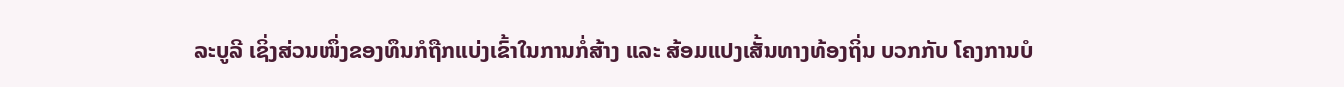ລະບູລີ ເຊິ່ງສ່ວນໜຶ່ງຂອງທຶນກໍຖືກແບ່ງເຂົ້າໃນການກໍ່ສ້າງ ແລະ ສ້ອມແປງເສັ້ນທາງທ້ອງຖິ່ນ ບວກກັບ ໂຄງການບໍ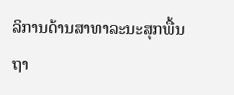ລິການດ້ານສາທາລະນະສຸກພື້ນຖາ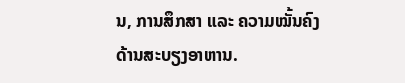ນ, ການສຶກສາ ແລະ ຄວາມໝັ້ນຄົງດ້ານສະບຽງອາຫານ.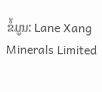ຂໍ້ມູນ: Lane Xang Minerals Limited